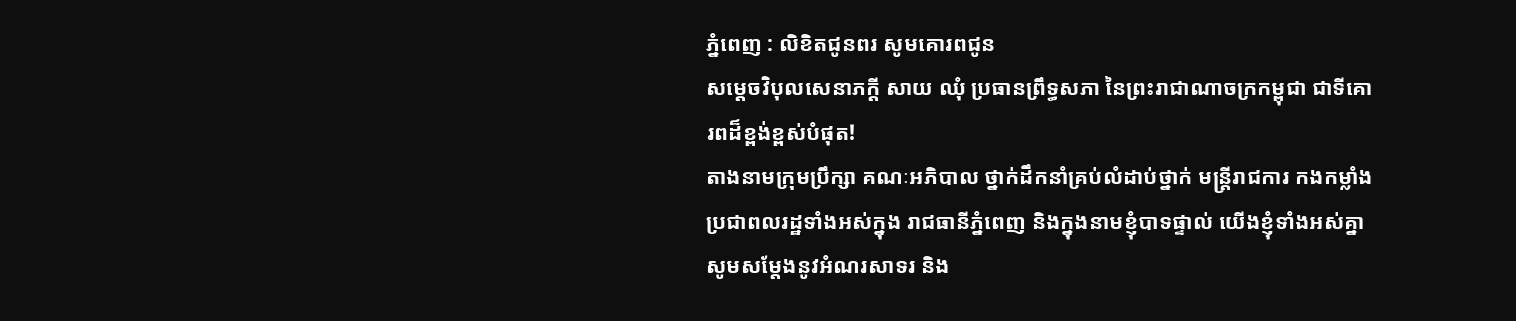ភ្នំពេញ : លិខិតជូនពរ សូមគោរពជូន
សម្ដេចវិបុលសេនាភក្តី សាយ ឈុំ ប្រធានព្រឹទ្ធសភា នៃព្រះរាជាណាចក្រកម្ពុជា ជាទីគោរពដ៏ខ្ពង់ខ្ពស់បំផុត!
តាងនាមក្រុមប្រឹក្សា គណៈអភិបាល ថ្នាក់ដឹកនាំគ្រប់លំដាប់ថ្នាក់ មន្ត្រីរាជការ កងកម្លាំង ប្រជាពលរដ្ឋទាំងអស់ក្នុង រាជធានីភ្នំពេញ និងក្នុងនាមខ្ញុំបាទផ្ទាល់ យើងខ្ញុំទាំងអស់គ្នា សូមសម្តែងនូវអំណរសាទរ និង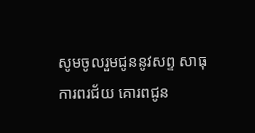សូមចូលរួមជូននូវសព្ទ សាធុការពរជ័យ គោរពជូន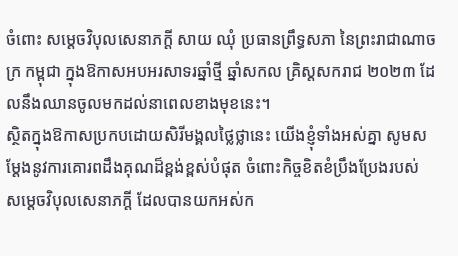ចំពោះ សម្តេចវិបុលសេនាភក្តី សាយ ឈុំ ប្រធានព្រឹទ្ធសភា នៃព្រះរាជាណាចក្រ កម្ពុជា ក្នុងឱកាសអបអរសាទរឆ្នាំថ្មី ឆ្នាំសកល គ្រិស្តសករាជ ២០២៣ ដែលនឹងឈានចូលមកដល់នាពេលខាងមុខនេះ។
ស្ថិតក្នុងឱកាសប្រកបដោយសិរីមង្គលថ្លៃថ្លានេះ យើងខ្ញុំទាំងអស់គ្នា សូមសម្ដែងនូវការគោរពដឹងគុណដ៏ខ្ពង់ខ្ពស់បំផុត ចំពោះកិច្ចខិតខំប្រឹងប្រែងរបស់ សម្តេចវិបុលសេនាភក្តី ដែលបានយកអស់ក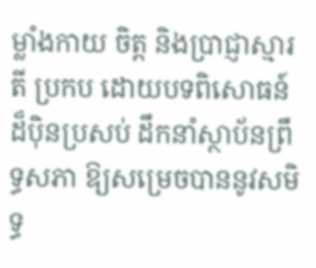ម្លាំងកាយ ចិត្ត និងប្រាជ្ញាស្មារតី ប្រកប ដោយបទពិសោធន៍ដ៏ប៉ិនប្រសប់ ដឹកនាំស្ថាប័នព្រឹទ្ធសភា ឱ្យសម្រេចបាននូវសមិទ្ធ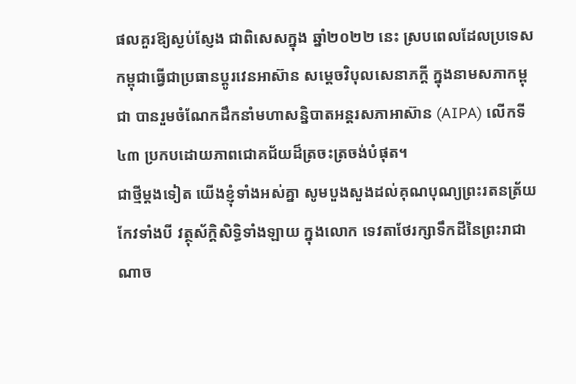ផលគួរឱ្យស្ងប់ស្ញែង ជាពិសេសក្នុង ឆ្នាំ២០២២ នេះ ស្របពេលដែលប្រទេសកម្ពុជាធ្វើជាប្រធានប្តូរវេនអាស៊ាន សម្តេចវិបុលសេនាភក្តី ក្នុងនាមសភាកម្ពុជា បានរួមចំណែកដឹកនាំមហាសន្និបាតអន្តរសភាអាស៊ាន (AIPA) លើកទី៤៣ ប្រកបដោយភាពជោគជ័យដ៏ត្រចះត្រចង់បំផុត។
ជាថ្មីម្តងទៀត យើងខ្ញុំទាំងអស់គ្នា សូមបួងសួងដល់គុណបុណ្យព្រះរតនត្រ័យកែវទាំងបី វត្ថុស័ក្តិសិទ្ធិទាំងឡាយ ក្នុងលោក ទេវតាថែរក្សាទឹកដីនៃព្រះរាជាណាច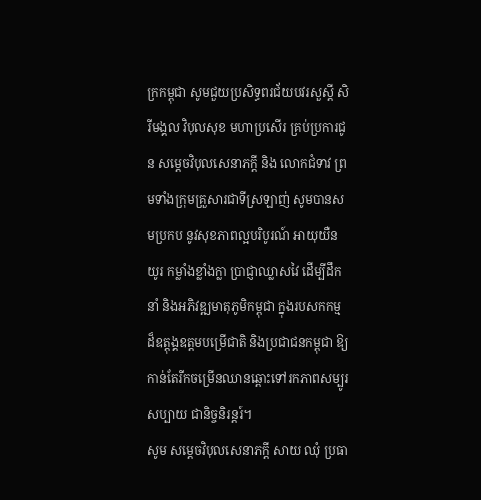ក្រកម្ពុជា សូមជួយប្រសិទ្ធពរជ័យបវរសួស្តី សិរីមង្គល វិបុលសុខ មហាប្រសើរ គ្រប់ប្រការជូន សម្ដេចវិបុលសេនាភក្តី និង លោកជំទាវ ព្រមទាំងក្រុមគ្រួសារជាទីស្រឡាញ់ សូមបានសមប្រកប នូវសុខភាពល្អបរិបូរណ៍ អាយុយឺនយូរ កម្លាំងខ្លាំងក្លា ប្រាជ្ញាឈ្លាសវៃ ដើម្បីដឹកនាំ និងអភិវឌ្ឍមាតុភូមិកម្ពុជា ក្នុងរបសកកម្ម ដ៏ឧត្តុង្គឧត្តមបម្រើជាតិ និងប្រជាជនកម្ពុជា ឱ្យកាន់តែរីកចម្រើនឈានឆ្ពោះទៅរកភាពសម្បូរសប្បាយ ជានិច្ចនិរន្តរ៍។
សូម សម្តេចវិបុលសេនាភក្តី សាយ ឈុំ ប្រធា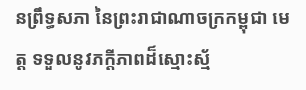នព្រឹទ្ធសភា នៃព្រះរាជាណាចក្រកម្ពុជា មេត្ត ទទួលនូវភក្តីភាពដ៏ស្មោះស្ម័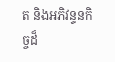ត និងអភិវន្ទនកិច្ចដ៏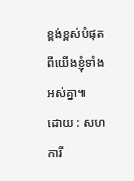ខ្ពង់ខ្ពស់បំផុតពីយើងខ្ញុំទាំងអស់គ្នា៕
ដោយ : សហការី